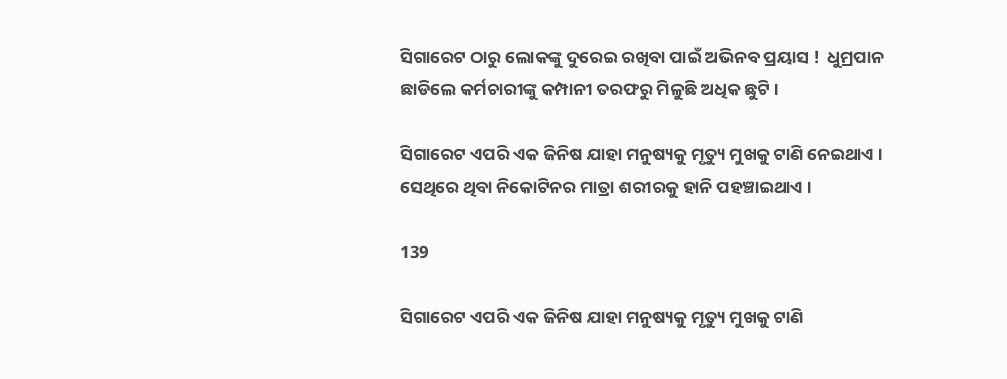ସିଗାରେଟ ଠାରୁ ଲୋକଙ୍କୁ ଦୁରେଇ ରଖିବା ପାଇଁ ଅଭିନବ ପ୍ରୟାସ !  ଧୁମ୍ରପାନ ଛାଡିଲେ କର୍ମଚାରୀଙ୍କୁ କମ୍ପାନୀ ତରଫରୁ ମିଳୁଛି ଅଧିକ ଛୁଟି ।

ସିଗାରେଟ ଏପରି ଏକ ଜିନିଷ ଯାହା ମନୁଷ୍ୟକୁ ମୃତ୍ୟୁ ମୁଖକୁ ଟାଣି ନେଇଥାଏ । ସେଥିରେ ଥିବା ନିକୋଟିନର ମାତ୍ରା ଶରୀରକୁ ହାନି ପହଞ୍ଚାଇଥାଏ ।

139

ସିଗାରେଟ ଏପରି ଏକ ଜିନିଷ ଯାହା ମନୁଷ୍ୟକୁ ମୃତ୍ୟୁ ମୁଖକୁ ଟାଣି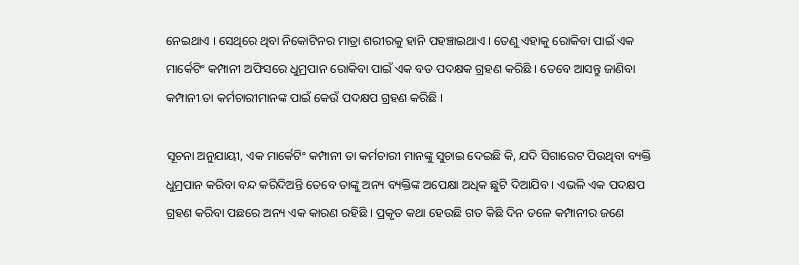ନେଇଥାଏ । ସେଥିରେ ଥିବା ନିକୋଟିନର ମାତ୍ରା ଶରୀରକୁ ହାନି ପହଞ୍ଚାଇଥାଏ । ତେଣୁ ଏହାକୁ ରୋକିବା ପାଇଁ ଏକ ମାର୍କେଟିଂ କମ୍ପାନୀ ଅଫିସରେ ଧୁମ୍ରପାନ ରୋକିବା ପାଇଁ ଏକ ବଡ ପଦକ୍ଷକ ଗ୍ରହଣ କରିଛି । ତେବେ ଆସନ୍ତୁ ଜାଣିବା କମ୍ପାନୀ ତା କର୍ମଚାରୀମାନଙ୍କ ପାଇଁ କେଉଁ ପଦକ୍ଷପ ଗ୍ରହଣ କରିଛି ।

ସୂଚନା ଅନୁଯାୟୀ, ଏକ ମାର୍କେଟିଂ କମ୍ପାନୀ ତା କର୍ମଚାରୀ ମାନଙ୍କୁ ସୁଚାଇ ଦେଇଛି କି, ଯଦି ସିଗାରେଟ ପିଉଥିବା ବ୍ୟକ୍ତି ଧୁମ୍ରପାନ କରିବା ବନ୍ଦ କରିଦିଅନ୍ତି ତେବେ ତାଙ୍କୁ ଅନ୍ୟ ବ୍ୟକ୍ତିଙ୍କ ଅପେକ୍ଷା ଅଧିକ ଛୁଟି ଦିଆଯିବ । ଏଭଳି ଏକ ପଦକ୍ଷପ ଗ୍ରହଣ କରିବା ପଛରେ ଅନ୍ୟ ଏକ କାରଣ ରହିଛି । ପ୍ରକୃତ କଥା ହେଉଛି ଗତ କିଛି ଦିନ ତଳେ କମ୍ପାନୀର ଜଣେ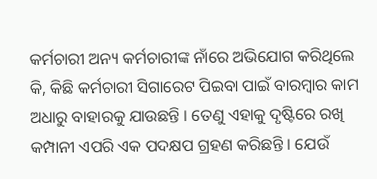କର୍ମଚାରୀ ଅନ୍ୟ କର୍ମଚାରୀଙ୍କ ନାଁରେ ଅଭିଯୋଗ କରିଥିଲେ କି, କିଛି କର୍ମଚାରୀ ସିଗାରେଟ ପିଇବା ପାଇଁ ବାରମ୍ବାର କାମ ଅଧାରୁ ବାହାରକୁ ଯାଉଛନ୍ତି । ତେଣୁ ଏହାକୁ ଦୃଷ୍ଟିରେ ରଖି କମ୍ପାନୀ ଏପରି ଏକ ପଦକ୍ଷପ ଗ୍ରହଣ କରିଛନ୍ତି । ଯେଉଁ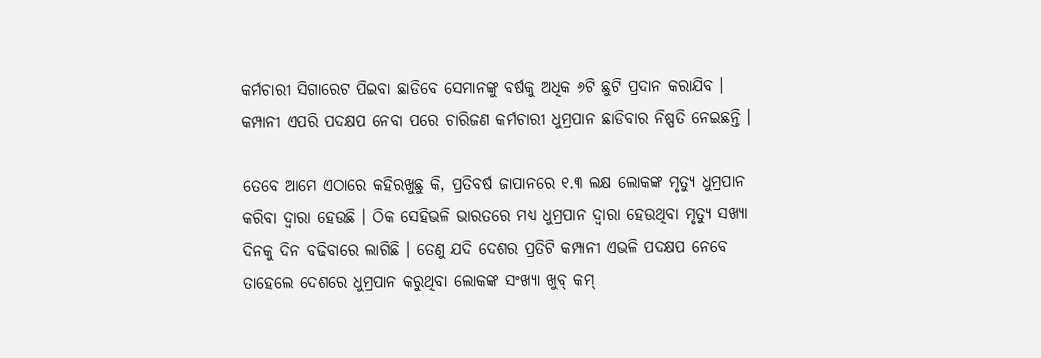କର୍ମଚାରୀ ସିଗାରେଟ ପିଇବା ଛାଡିବେ ସେମାନଙ୍କୁ ବର୍ଷକୁ ଅଧିକ ୬ଟି ଛୁଟି ପ୍ରଦାନ କରାଯିବ । କମ୍ପାନୀ ଏପରି ପଦକ୍ଷପ ନେବା ପରେ ଚାରିଜଣ କର୍ମଚାରୀ ଧୁମ୍ରପାନ ଛାଡିବାର ନିଷ୍ପତି ନେଇଛନ୍ତି ।

ତେବେ ଆମେ ଏଠାରେ କହିରଖୁଛୁ କି, ପ୍ରତିବର୍ଷ ଜାପାନରେ ୧.୩ ଲକ୍ଷ ଲୋକଙ୍କ ମୃତ୍ୟୁ ଧୁମ୍ରପାନ କରିବା ଦ୍ୱାରା ହେଉଛି । ଠିକ ସେହିଭଳି ଭାରତରେ ମଧ୍ୟ ଧୁମ୍ରପାନ ଦ୍ୱାରା ହେଉଥିବା ମୃତ୍ୟୁ ସଖ୍ୟା ଦିନକୁ ଦିନ ବଢିବାରେ ଲାଗିଛି । ତେଣୁ ଯଦି ଦେଶର ପ୍ରତିଟି କମ୍ପାନୀ ଏଭଳି ପଦକ୍ଷପ ନେବେ ତାହେଲେ ଦେଶରେ ଧୁମ୍ରପାନ କରୁଥିବା ଲୋକଙ୍କ ସଂଖ୍ୟା ଖୁବ୍ କମ୍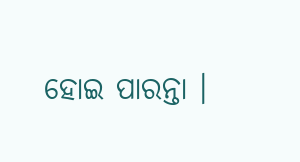ହୋଇ ପାରନ୍ତା ।